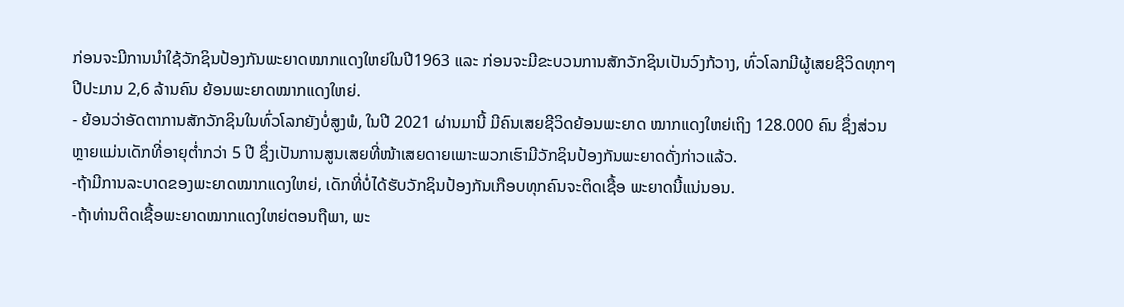ກ່ອນຈະມີການນໍາໃຊ້ວັກຊິນປ້ອງກັນພະຍາດໝາກແດງໃຫຍ່ໃນປີ1963 ແລະ ກ່ອນຈະມີຂະບວນການສັກວັກຊິນເປັນວົງກ້ວາງ, ທົ່ວໂລກມີຜູ້ເສຍຊີວິດທຸກໆປີປະມານ 2,6 ລ້ານຄົນ ຍ້ອນພະຍາດໝາກແດງໃຫຍ່.
- ຍ້ອນວ່າອັດຕາການສັກວັກຊິນໃນທົ່ວໂລກຍັງບໍ່ສູງພໍ, ໃນປີ 2021 ຜ່ານມານີ້ ມີຄົນເສຍຊີວິດຍ້ອນພະຍາດ ໝາກແດງໃຫຍ່ເຖິງ 128.000 ຄົນ ຊຶ່ງສ່ວນຫຼາຍແມ່ນເດັກທີ່ອາຍຸຕໍ່າກວ່າ 5 ປີ ຊຶ່ງເປັນການສູນເສຍທີ່ໜ້າເສຍດາຍເພາະພວກເຮົາມີວັກຊິນປ້ອງກັນພະຍາດດັ່ງກ່າວແລ້ວ.
-ຖ້າມີການລະບາດຂອງພະຍາດໝາກແດງໃຫຍ່, ເດັກທີ່ບໍ່ໄດ້ຮັບວັກຊິນປ້ອງກັນເກືອບທຸກຄົນຈະຕິດເຊື້ອ ພະຍາດນີ້ແນ່ນອນ.
-ຖ້າທ່ານຕິດເຊື້ອພະຍາດໝາກແດງໃຫຍ່ຕອນຖືພາ, ພະ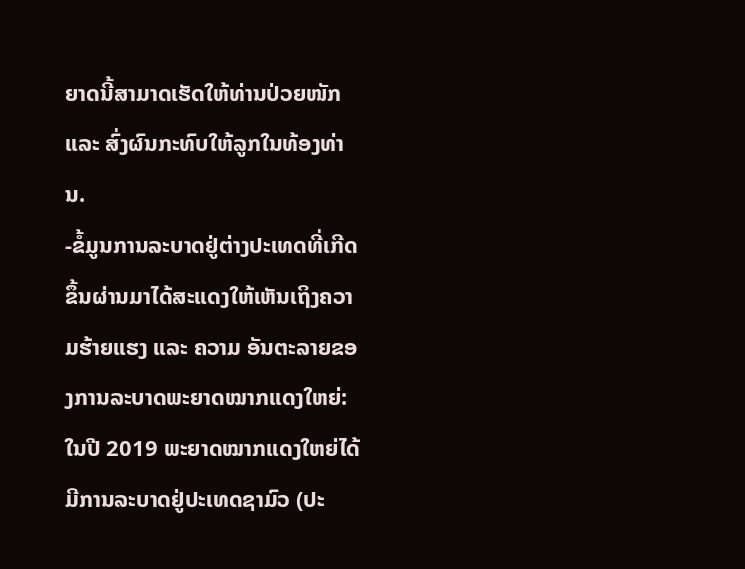ຍາດນີ້ສາມາດເຮັດໃຫ້ທ່ານປ່ວຍໜັກ ແລະ ສົ່ງຜົນກະທົບໃຫ້ລູກໃນທ້ອງທ່ານ.
-ຂໍ້ມູນການລະບາດຢູ່ຕ່າງປະເທດທີ່ເກີດຂຶ້ນຜ່ານມາໄດ້ສະແດງໃຫ້ເຫັນເຖິງຄວາມຮ້າຍແຮງ ແລະ ຄວາມ ອັນຕະລາຍຂອງການລະບາດພະຍາດໝາກແດງໃຫຍ່:ໃນປີ 2019 ພະຍາດໝາກແດງໃຫຍ່ໄດ້ມີການລະບາດຢູ່ປະເທດຊາມົວ (ປະ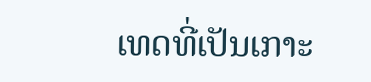ເທດທີ່ເປັນເກາະ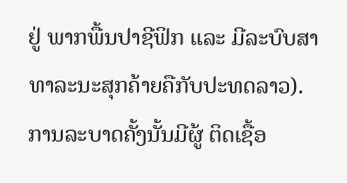ຢູ່ ພາກພື້ນປາຊີຟິກ ແລະ ມີລະບົບສາທາລະນະສຸກຄ້າຍຄືກັບປະທດລາວ). ການລະບາດຄັ້ງນັ້ນມີຜູ້ ຕິດເຊື້ອ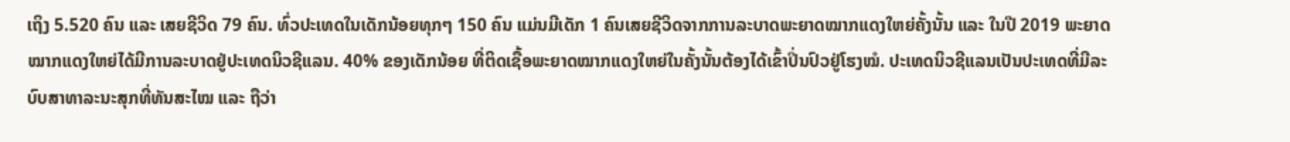ເຖິງ 5.520 ຄົນ ແລະ ເສຍຊີວິດ 79 ຄົນ. ທົ່ວປະເທດໃນເດັກນ້ອຍທຸກໆ 150 ຄົນ ແມ່ນມີເດັກ 1 ຄົນເສຍຊີວິດຈາກການລະບາດພະຍາດໝາກແດງໃຫຍ່ຄັ້ງນັ້ນ ແລະ ໃນປີ 2019 ພະຍາດໝາກແດງໃຫຍ່ໄດ້ມີການລະບາດຢູ່ປະເທດນິວຊີແລນ. 40% ຂອງເດັກນ້ອຍ ທີ່ຕິດເຊື້ອພະຍາດໝາກແດງໃຫຍ່ໃນຄັ້ງນັ້ນຕ້ອງໄດ້ເຂົ້າປິ່ນປົວຢູ່ໂຮງໝໍ. ປະເທດນິວຊີແລນເປັນປະເທດທີ່ມີລະບົບສາທາລະນະສຸກທີ່ທັນສະໄໝ ແລະ ຖືວ່າ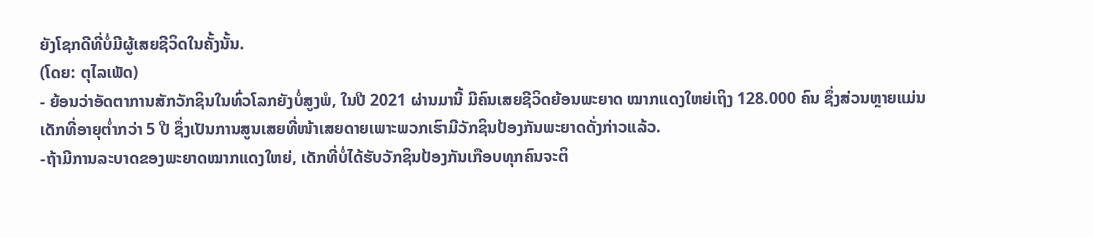ຍັງໂຊກດີທີ່ບໍ່ມີຜູ້ເສຍຊີວິດໃນຄັ້ງນັ້ນ.
(ໂດຍ: ຕຸໄລເພັດ)
- ຍ້ອນວ່າອັດຕາການສັກວັກຊິນໃນທົ່ວໂລກຍັງບໍ່ສູງພໍ, ໃນປີ 2021 ຜ່ານມານີ້ ມີຄົນເສຍຊີວິດຍ້ອນພະຍາດ ໝາກແດງໃຫຍ່ເຖິງ 128.000 ຄົນ ຊຶ່ງສ່ວນຫຼາຍແມ່ນເດັກທີ່ອາຍຸຕໍ່າກວ່າ 5 ປີ ຊຶ່ງເປັນການສູນເສຍທີ່ໜ້າເສຍດາຍເພາະພວກເຮົາມີວັກຊິນປ້ອງກັນພະຍາດດັ່ງກ່າວແລ້ວ.
-ຖ້າມີການລະບາດຂອງພະຍາດໝາກແດງໃຫຍ່, ເດັກທີ່ບໍ່ໄດ້ຮັບວັກຊິນປ້ອງກັນເກືອບທຸກຄົນຈະຕິ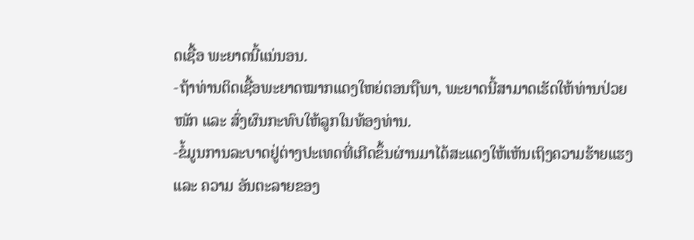ດເຊື້ອ ພະຍາດນີ້ແນ່ນອນ.
-ຖ້າທ່ານຕິດເຊື້ອພະຍາດໝາກແດງໃຫຍ່ຕອນຖືພາ, ພະຍາດນີ້ສາມາດເຮັດໃຫ້ທ່ານປ່ວຍໜັກ ແລະ ສົ່ງຜົນກະທົບໃຫ້ລູກໃນທ້ອງທ່ານ.
-ຂໍ້ມູນການລະບາດຢູ່ຕ່າງປະເທດທີ່ເກີດຂຶ້ນຜ່ານມາໄດ້ສະແດງໃຫ້ເຫັນເຖິງຄວາມຮ້າຍແຮງ ແລະ ຄວາມ ອັນຕະລາຍຂອງ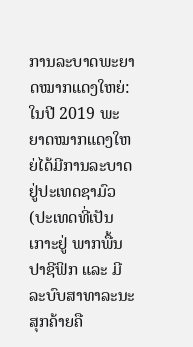ການລະບາດພະຍາດໝາກແດງໃຫຍ່:ໃນປີ 2019 ພະຍາດໝາກແດງໃຫຍ່ໄດ້ມີການລະບາດຢູ່ປະເທດຊາມົວ (ປະເທດທີ່ເປັນເກາະຢູ່ ພາກພື້ນປາຊີຟິກ ແລະ ມີລະບົບສາທາລະນະສຸກຄ້າຍຄື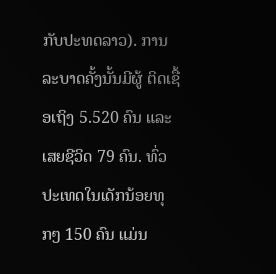ກັບປະທດລາວ). ການລະບາດຄັ້ງນັ້ນມີຜູ້ ຕິດເຊື້ອເຖິງ 5.520 ຄົນ ແລະ ເສຍຊີວິດ 79 ຄົນ. ທົ່ວປະເທດໃນເດັກນ້ອຍທຸກໆ 150 ຄົນ ແມ່ນ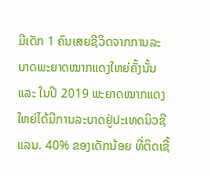ມີເດັກ 1 ຄົນເສຍຊີວິດຈາກການລະບາດພະຍາດໝາກແດງໃຫຍ່ຄັ້ງນັ້ນ ແລະ ໃນປີ 2019 ພະຍາດໝາກແດງໃຫຍ່ໄດ້ມີການລະບາດຢູ່ປະເທດນິວຊີແລນ. 40% ຂອງເດັກນ້ອຍ ທີ່ຕິດເຊື້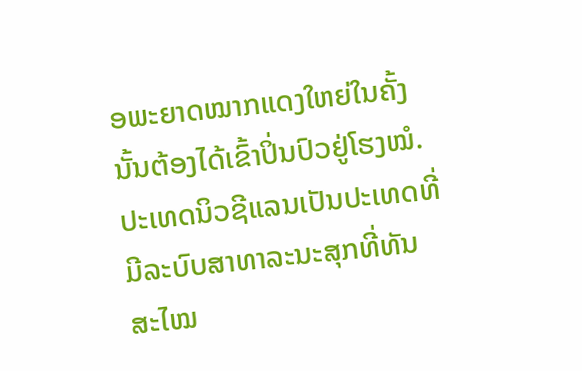ອພະຍາດໝາກແດງໃຫຍ່ໃນຄັ້ງນັ້ນຕ້ອງໄດ້ເຂົ້າປິ່ນປົວຢູ່ໂຮງໝໍ. ປະເທດນິວຊີແລນເປັນປະເທດທີ່ມີລະບົບສາທາລະນະສຸກທີ່ທັນສະໄໝ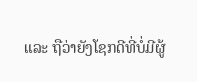ແລະ ຖືວ່າຍັງໂຊກດີທີ່ບໍ່ມີຜູ້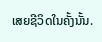ເສຍຊີວິດໃນຄັ້ງນັ້ນ.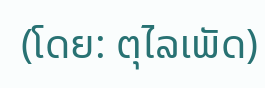(ໂດຍ: ຕຸໄລເພັດ)